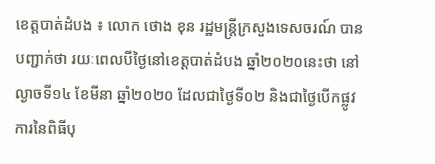ខេត្តបាត់ដំបង ៖ លោក ថោង ខុន រដ្ឋមន្ត្រីក្រសួងទេសចរណ៍ បានបញ្ជាក់ថា រយៈពេលបីថ្ងៃនៅខេត្តបាត់ដំបង ឆ្នាំ២០២០នេះថា នៅល្ងាចទី១៤ ខែមីនា ឆ្នាំ២០២០ ដែលជាថ្ងៃទី០២ និងជាថ្ងៃបើកផ្លូវការនៃពិធីបុ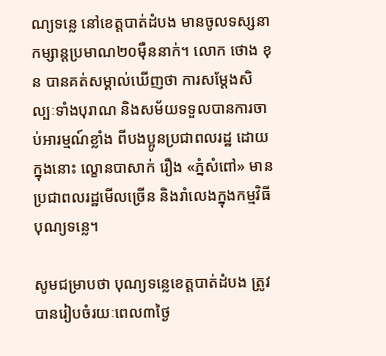ណ្យទន្លេ នៅខេត្តបាត់ដំបង មានចូលទស្សនាកម្សាន្តប្រមាណ២០ម៉ឺននាក់។ លោក ថោង ខុន បានគត់សម្គាល់ឃើញថា ការសម្តែងសិល្បៈទាំងបុរាណ និងសម័យទទួលបានការចាប់អារម្មណ៍ខ្លាំង ពីបងប្អូនប្រជាពលរដ្ឋ ដោយក្នុងនោះ ល្ខោនបាសាក់ រឿង «ភ្នំសំពៅ» មានប្រជាពលរដ្ឋមើលច្រើន និងរាំលេងក្នុងកម្មវិធីបុណ្យទន្លេ។

សូមជម្រាបថា បុណ្យទន្លេខេត្តបាត់ដំបង ត្រូវបានរៀបចំរយៈពេល៣ថ្ងៃ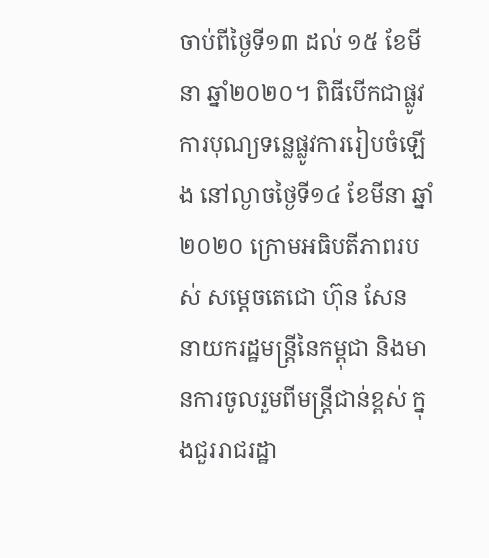ចាប់ពីថ្ងៃទី១៣ ដល់ ១៥ ខែមីនា ឆ្នាំ២០២០។ ពិធីបើកជាផ្លូវការបុណ្យទន្លេផ្លូវការរៀបចំឡើង នៅល្ងាចថ្ងៃទី១៤ ខែមីនា ឆ្នាំ២០២០ ក្រោមអធិបតីភាពរបស់ សម្តេចតេជោ ហ៊ុន សែន នាយករដ្ឋមន្ត្រីនៃកម្ពុជា និងមានការចូលរួមពីមន្ត្រីជាន់ខ្ពស់ ក្នុងជួររាជរដ្ឋា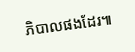ភិបាលផងដែរ៕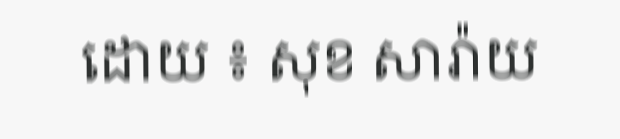ដោយ ៖ សុខ សារ៉ាយ